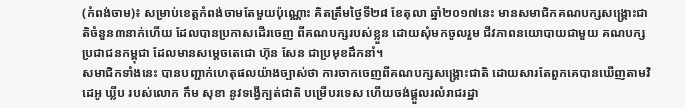(កំពង់ចាម)៖ សម្រាប់ខេត្តកំពង់ចាមតែមួយប៉ុណ្ណោះ គិតត្រឹមថ្ងៃទី២៨ ខែតុលា ឆ្នាំ២០១៧នេះ មានសមាជិកគណបក្សសង្គ្រោះជាតិចំនួន៣នាក់ហើយ ដែលបានប្រកាសដើរចេញ ពីគណបក្សរបស់ខ្លួន ដោយសុំមកចូលរួម ជីវភាពនយោបាយជាមួយ គណបក្សប្រជាជនកម្ពុជា ដែលមានសម្តេចតេជោ ហ៊ុន សែន ជាប្រមុខដឹកនាំ។
សមាជិកទាំងនេះ បានបញ្ជាក់ហេតុផលយ៉ាងច្បាស់ថា ការចាកចេញពីគណបក្សសង្គ្រោះជាតិ ដោយសារតែពួកគេបានឃើញតាមវិដេអូ ឃ្លីប របស់លោក កឹម សុខា នូវទង្វើក្បត់ជាតិ បម្រើបរទេស ហើយចង់ផ្តួលរលំរាជរដ្ឋា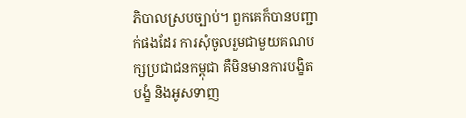ភិបាលស្របច្បាប់។ ពួកគេក៏បានបញ្ជាក់ផងដែរ ការសុំចូលរួមជាមួយគណបក្សប្រជាជនកម្ពុជា គឺមិនមានការបង្ខិតបង្ខំ និងអូសទាញ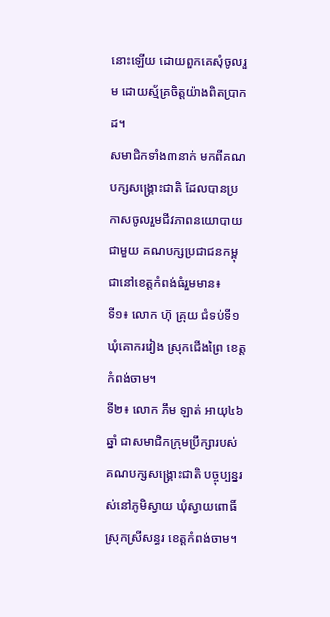នោះឡើយ ដោយពួកគេសុំចូលរួម ដោយស្ម័គ្រចិត្តយ៉ាងពិតប្រាកដ។
សមាជិកទាំង៣នាក់ មកពីគណបក្សសង្គ្រោះជាតិ ដែលបានប្រកាសចូលរួមជីវភាពនយោបាយជាមួយ គណបក្សប្រជាជនកម្ពុជានៅខេត្តកំពង់ធំរួមមាន៖
ទី១៖ លោក ហ៊ុ គ្រុយ ជំទប់ទី១ ឃុំគោករវៀង ស្រុកជើងព្រៃ ខេត្តកំពង់ចាម។
ទី២៖ លោក ភឹម ឡាត់ អាយុ៤៦ឆ្នាំ ជាសមាជិកក្រុមប្រឹក្សារបស់គណបក្សសង្គ្រោះជាតិ បច្ចុប្បន្នរស់នៅភូមិស្វាយ ឃុំស្វាយពោធិ៍ ស្រុកស្រីសន្ធរ ខេត្តកំពង់ចាម។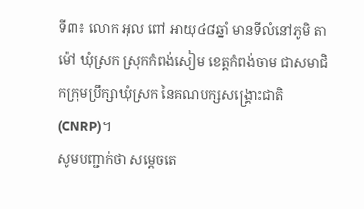ទី៣៖ លោក អុល ពៅ អាយុ៤៨ឆ្នាំ មានទីលំនៅភូមិ តាម៉ៅ ឃុំស្រក ស្រុកកំពង់សៀម ខេត្តកំពង់ចាម ជាសមាជិកក្រុមប្រឹក្សាឃុំស្រក នៃគណបក្សសង្រ្គោះជាតិ (CNRP)។
សូមបញ្ជាក់ថា សម្តេចតេ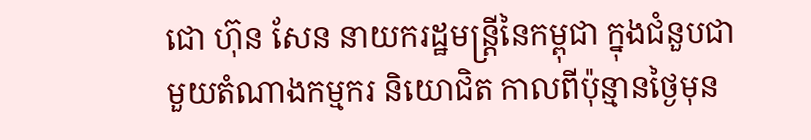ជោ ហ៊ុន សែន នាយករដ្ឋមន្រ្តីនៃកម្ពុជា ក្នុងជំនួបជាមួយតំណាងកម្មករ និយោជិត កាលពីប៉ុន្មានថ្ងៃមុន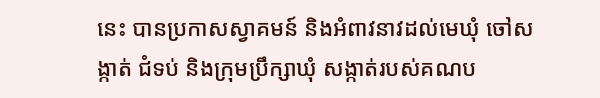នេះ បានប្រកាសស្វាគមន៍ និងអំពាវនាវដល់មេឃុំ ចៅសង្កាត់ ជំទប់ និងក្រុមប្រឹក្សាឃុំ សង្កាត់របស់គណប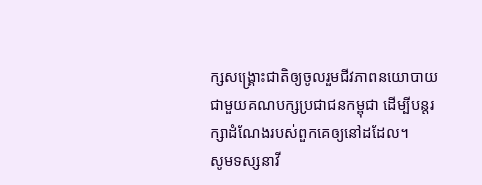ក្សសង្រ្គោះជាតិឲ្យចូលរួមជីវភាពនយោបាយ ជាមួយគណបក្សប្រជាជនកម្ពុជា ដើម្បីបន្តរក្សាដំណែងរបស់ពួកគេឲ្យនៅដដែល។
សូមទស្សនាវី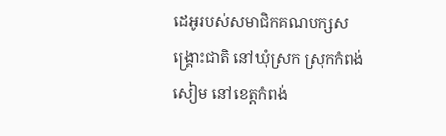ដេអូរបស់សមាជិកគណបក្សសង្គ្រោះជាតិ នៅឃុំស្រក ស្រុកកំពង់សៀម នៅខេត្តកំពង់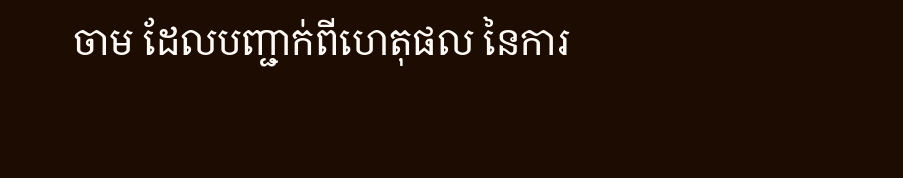ចាម ដែលបញ្ជាក់ពីហេតុផល នៃការ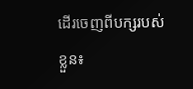ដើរចេញពីបក្សរបស់ខ្លួន៖